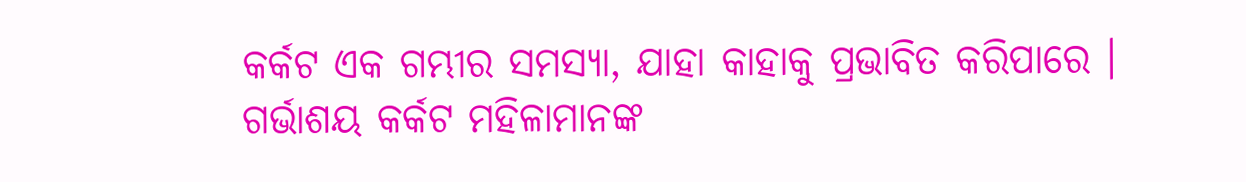କର୍କଟ ଏକ ଗମ୍ଭୀର ସମସ୍ୟା, ଯାହା କାହାକୁ ପ୍ରଭାବିତ କରିପାରେ । ଗର୍ଭାଶୟ କର୍କଟ ମହିଳାମାନଙ୍କ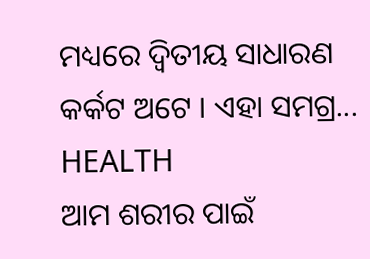ମଧ୍ୟରେ ଦ୍ୱିତୀୟ ସାଧାରଣ କର୍କଟ ଅଟେ । ଏହା ସମଗ୍ର...
HEALTH
ଆମ ଶରୀର ପାଇଁ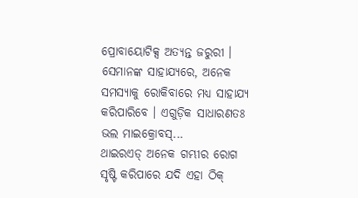ପ୍ରୋବାୟୋଟିକ୍ସ ଅତ୍ୟନ୍ତ ଜରୁରୀ । ସେମାନଙ୍କ ସାହାଯ୍ୟରେ, ଅନେକ ସମସ୍ୟାକୁ ରୋକିବାରେ ମଧ୍ୟ ସାହାଯ୍ୟ କରିପାରିବେ । ଏଗୁଡ଼ିକ ସାଧାରଣତଃ ଭଲ ମାଇକ୍ରୋବସ୍...
ଥାଇରଏଡ୍ ଅନେକ ଗମ୍ଭୀର ରୋଗ ସୃଷ୍ଟି କରିପାରେ ଯଦି ଏହା ଠିକ୍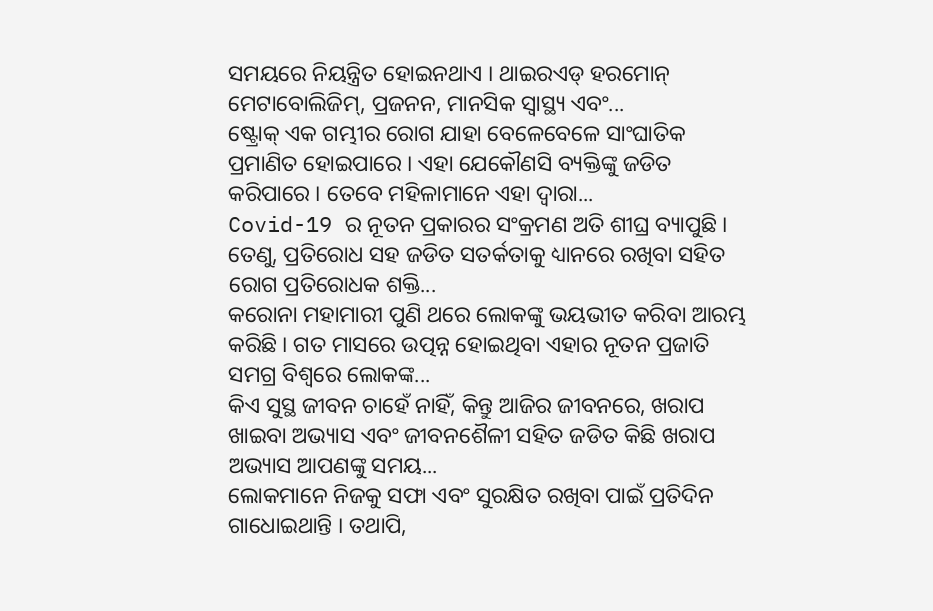ସମୟରେ ନିୟନ୍ତ୍ରିତ ହୋଇନଥାଏ । ଥାଇରଏଡ୍ ହରମୋନ୍ ମେଟାବୋଲିଜିମ୍, ପ୍ରଜନନ, ମାନସିକ ସ୍ବାସ୍ଥ୍ୟ ଏବଂ...
ଷ୍ଟ୍ରୋକ୍ ଏକ ଗମ୍ଭୀର ରୋଗ ଯାହା ବେଳେବେଳେ ସାଂଘାତିକ ପ୍ରମାଣିତ ହୋଇପାରେ । ଏହା ଯେକୌଣସି ବ୍ୟକ୍ତିଙ୍କୁ ଜଡିତ କରିପାରେ । ତେବେ ମହିଳାମାନେ ଏହା ଦ୍ୱାରା...
Covid-19 ର ନୂତନ ପ୍ରକାରର ସଂକ୍ରମଣ ଅତି ଶୀଘ୍ର ବ୍ୟାପୁଛି । ତେଣୁ, ପ୍ରତିରୋଧ ସହ ଜଡିତ ସତର୍କତାକୁ ଧ୍ୟାନରେ ରଖିବା ସହିତ ରୋଗ ପ୍ରତିରୋଧକ ଶକ୍ତି...
କରୋନା ମହାମାରୀ ପୁଣି ଥରେ ଲୋକଙ୍କୁ ଭୟଭୀତ କରିବା ଆରମ୍ଭ କରିଛି । ଗତ ମାସରେ ଉତ୍ପନ୍ନ ହୋଇଥିବା ଏହାର ନୂତନ ପ୍ରଜାତି ସମଗ୍ର ବିଶ୍ୱରେ ଲୋକଙ୍କ...
କିଏ ସୁସ୍ଥ ଜୀବନ ଚାହେଁ ନାହିଁ, କିନ୍ତୁ ଆଜିର ଜୀବନରେ, ଖରାପ ଖାଇବା ଅଭ୍ୟାସ ଏବଂ ଜୀବନଶୈଳୀ ସହିତ ଜଡିତ କିଛି ଖରାପ ଅଭ୍ୟାସ ଆପଣଙ୍କୁ ସମୟ...
ଲୋକମାନେ ନିଜକୁ ସଫା ଏବଂ ସୁରକ୍ଷିତ ରଖିବା ପାଇଁ ପ୍ରତିଦିନ ଗାଧୋଇଥାନ୍ତି । ତଥାପି,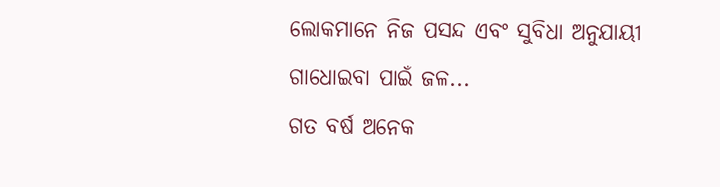ଲୋକମାନେ ନିଜ ପସନ୍ଦ ଏବଂ ସୁବିଧା ଅନୁଯାୟୀ ଗାଧୋଇବା ପାଇଁ ଜଳ...
ଗତ ବର୍ଷ ଅନେକ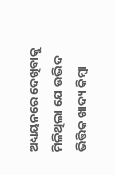ଅଧ୍ୟୟନରେ ଦେଖିବାକୁ ମିଳିଥିଲା ଯେ ଉଦ୍ଭିଦ ଭିତ୍ତିକ ଖାଦ୍ୟ କିମ୍ବା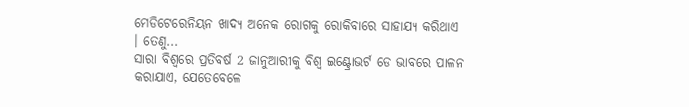ମେଡିଟେରେନିୟନ ଖାଦ୍ୟ ଅନେକ ରୋଗକୁ ରୋକିବାରେ ସାହାଯ୍ୟ କରିଥାଏ । ତେଣୁ...
ସାରା ବିଶ୍ୱରେ ପ୍ରତିବର୍ଷ 2 ଜାନୁଆରୀକୁ ବିଶ୍ୱ ଇଣ୍ଟ୍ରୋଭର୍ଟ ଡେ ଭାବରେ ପାଳନ କରାଯାଏ, ଯେତେବେଳେ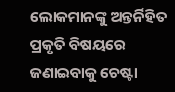ଲୋକମାନଙ୍କୁ ଅନ୍ତର୍ନିହିତ ପ୍ରକୃତି ବିଷୟରେ ଜଣାଇବାକୁ ଚେଷ୍ଟା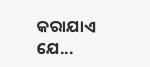କରାଯାଏ ଯେ...